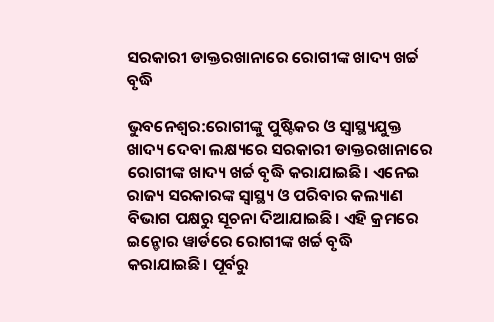ସରକାରୀ ଡାକ୍ତରଖାନାରେ ରୋଗୀଙ୍କ ଖାଦ୍ୟ ଖର୍ଚ୍ଚ ବୃଦ୍ଧି

ଭୁବନେଶ୍ୱର:ରୋଗୀଙ୍କୁ ପୁଷ୍ଟିକର ଓ ସ୍ୱାସ୍ଥ୍ୟଯୁକ୍ତ ଖାଦ୍ୟ ଦେବା ଲକ୍ଷ୍ୟରେ ସରକାରୀ ଡାକ୍ତରଖାନାରେ ରୋଗୀଙ୍କ ଖାଦ୍ୟ ଖର୍ଚ୍ଚ ବୃଦ୍ଧି କରାଯାଇଛି। ଏନେଇ ରାଜ୍ୟ ସରକାରଙ୍କ ସ୍ୱାସ୍ଥ୍ୟ ଓ ପରିବାର କଲ୍ୟାଣ ବିଭାଗ ପକ୍ଷରୁ ସୂଚନା ଦିଆଯାଇଛି। ଏହି କ୍ରମରେ ଇନ୍ଡୋର ୱାର୍ଡରେ ରୋଗୀଙ୍କ ଖର୍ଚ୍ଚ ବୃଦ୍ଧି କରାଯାଇଛି। ପୂର୍ବରୁ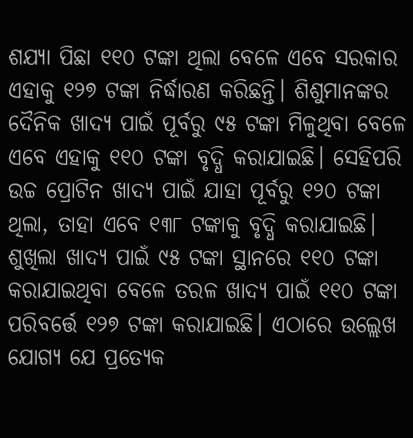ଶଯ୍ୟା ପିଛା ୧୧୦ ଟଙ୍କା ଥିଲା ବେଳେ ଏବେ ସରକାର ଏହାକୁ ୧୨୭ ଟଙ୍କା ନିର୍ଦ୍ଧାରଣ କରିଛନ୍ତି। ଶିଶୁମାନଙ୍କର ଦୈନିକ ଖାଦ୍ୟ ପାଇଁ ପୂର୍ବରୁ ୯୫ ଟଙ୍କା ମିଳୁଥିବା ବେଳେ ଏବେ ଏହାକୁ ୧୧୦ ଟଙ୍କା ବୃଦ୍ଧି କରାଯାଇଛି। ସେହିପରି ଉଚ୍ଚ ପ୍ରୋଟିନ ଖାଦ୍ୟ ପାଇଁ ଯାହା ପୂର୍ବରୁ ୧୨୦ ଟଙ୍କା ଥିଲା, ତାହା ଏବେ ୧୩୮ ଟଙ୍କାକୁ ବୃଦ୍ଧି କରାଯାଇଛି। ଶୁଖିଲା ଖାଦ୍ୟ ପାଇଁ ୯୫ ଟଙ୍କା ସ୍ଥାନରେ ୧୧୦ ଟଙ୍କା କରାଯାଇଥିବା ବେଳେ ତରଳ ଖାଦ୍ୟ ପାଇଁ ୧୧୦ ଟଙ୍କା ପରିବର୍ତ୍ତେ ୧୨୭ ଟଙ୍କା କରାଯାଇଛି। ଏଠାରେ ଉଲ୍ଲେଖ ଯୋଗ୍ୟ ଯେ ପ୍ରତ୍ୟେକ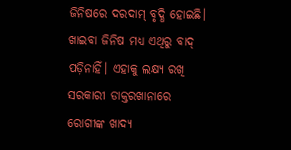ଜିନିଷରେ ଦରଦାମ୍ ବୃଦ୍ଧି ହୋଇଛି। ଖାଇବା ଜିନିଷ ମଧ୍ୟ ଏଥିରୁ ବାଦ୍ ପଡ଼ିନାହିଁ। ଏହାକୁ ଲକ୍ଷ୍ୟ ରଖି ସରକାରୀ ଡାକ୍ତରଖାନାରେ ରୋଗୀଙ୍କ ଖାଦ୍ୟ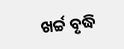ଖର୍ଚ୍ଚ ବୃଦ୍ଧି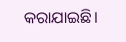କରାଯାଇଛି।